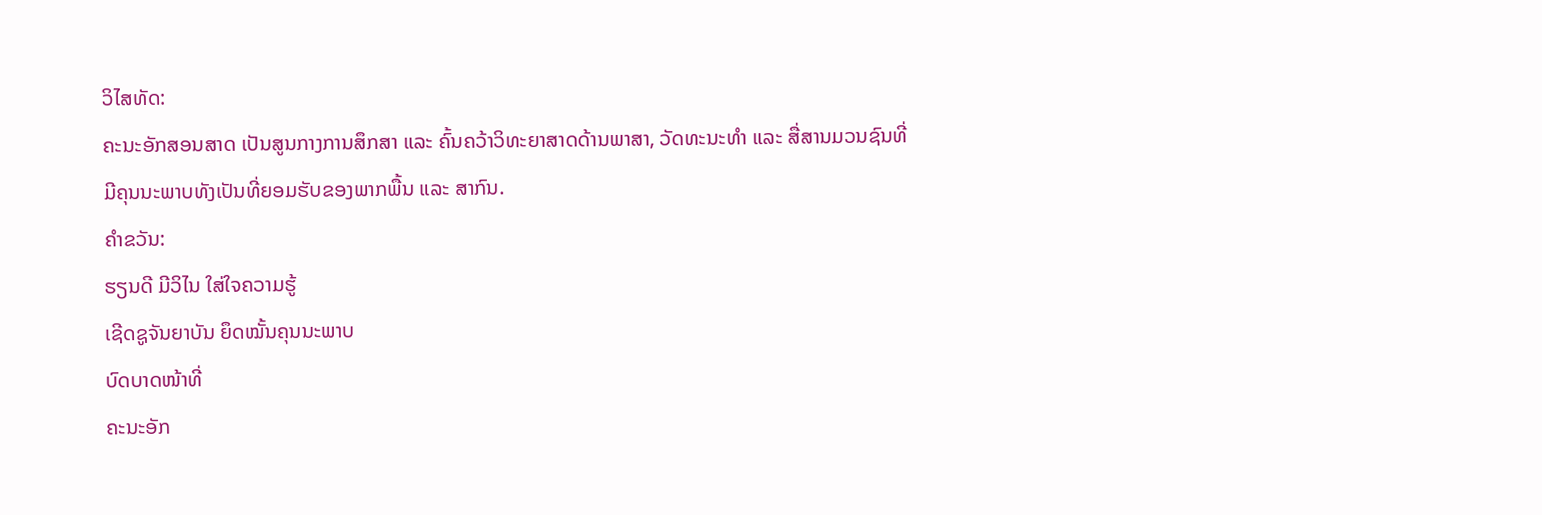ວິໄສທັດ:
ຄະນະອັກສອນສາດ ເປັນສູນກາງການສຶກສາ ແລະ ຄົ້ນຄວ້າວິທະຍາສາດດ້ານພາສາ, ວັດທະນະທຳ ແລະ ສື່ສານມວນຊົນທີ່ມີຄຸນນະພາບທັງເປັນທີ່ຍອມຮັບຂອງພາກພື້ນ ແລະ ສາກົນ.
ຄຳຂວັນ:
ຮຽນດີ ມີວິໄນ ໃສ່ໃຈຄວາມຮູ້
ເຊີດຊູຈັນຍາບັນ ຍຶດໝັ້ນຄຸນນະພາບ
ບົດບາດໜ້າທີ່
ຄະນະອັກ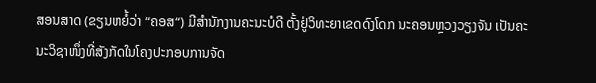ສອນສາດ (ຂຽນຫຍໍ້ວ່າ “ຄອສ“) ມີສຳນັກງານຄະນະບໍດີ ຕັ້ງຢູ່ວິທະຍາເຂດດົງໂດກ ນະຄອນຫຼວງວຽງຈັນ ເປັນຄະນະວິຊາໜຶ່ງທີ່ສັງກັດໃນໂຄງປະກອບການຈັດ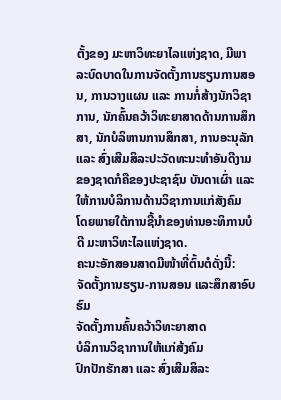ຕັ້ງຂອງ ມະຫາວິທະຍາໄລແຫ່ງຊາດ, ມີພາລະບົດບາດໃນການຈັດຕັ້ງການຮຽນການສອນ, ການວາງແຜນ ແລະ ການກໍ່ສ້າງນັກວິຊາການ, ນັກຄົ້ນຄວ້າວິທະຍາສາດດ້ານການສຶກສາ, ນັກບໍລິຫານການສຶກສາ, ການອະນຸລັກ ແລະ ສົ່ງເສີມສິລະປະວັດທະນະທຳອັນດີງາມຂອງຊາດກໍຄືຂອງປະຊາຊົນ ບັນດາເຜົ່າ ແລະ ໃຫ້ການບໍລິການດ້ານວິຊາການແກ່ສັງຄົມ ໂດຍພາຍໃຕ້ການຊີ້ນຳຂອງທ່ານອະທິການບໍດີ ມະຫາວິທະໄລແຫ່ງຊາດ.
ຄະນະອັກສອນສາດມີໜ້າທີ່ຕົ້ນຕໍດັ່ງນີ້:
ຈັດຕັ້ງການຮຽນ-ການສອນ ແລະສຶກສາອົບຮົມ
ຈັດຕັ້ງການຄົ້ນຄວ້າວິທະຍາສາດ
ບໍລິການວິຊາການໃຫ້ແກ່ສ້ງຄົມ
ປົກປັກຮັກສາ ແລະ ສົ່ງເສີມສິລະ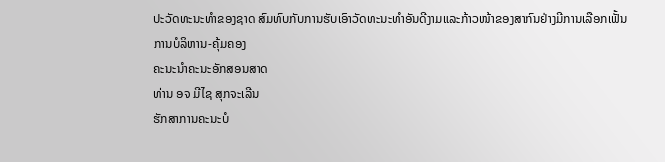ປະວັດທະນະທຳຂອງຊາດ ສົມທົບກັບການຮັບເອົາວັດທະນະທຳອັນດີງາມແລະກ້າວໜ້າຂອງສາກົນຢ່າງມີການເລືອກເຟັ້ນ
ການບໍລິຫານ-ຄຸ້ມຄອງ
ຄະນະນຳຄະນະອັກສອນສາດ
ທ່ານ ອຈ ມີໄຊ ສຸກຈະເລີນ
ຮັກສາການຄະນະບໍ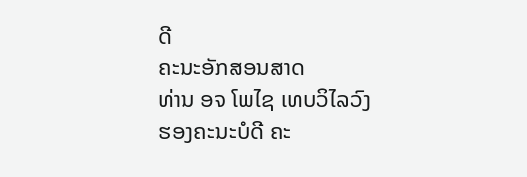ດີ
ຄະນະອັກສອນສາດ
ທ່ານ ອຈ ໂພໄຊ ເທບວິໄລວົງ
ຮອງຄະນະບໍດີ ຄະ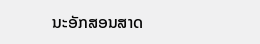ນະອັກສອນສາດ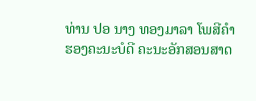ທ່ານ ປອ ນາງ ທອງມາລາ ໂພສີຄຳ
ຮອງຄະນະບໍດີ ຄະນະອັກສອນສາດ